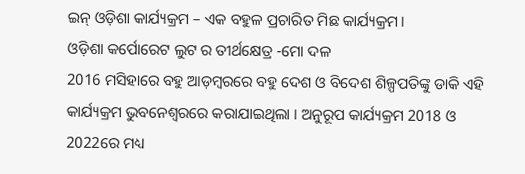ଇନ୍ ଓଡ଼ିଶା କାର୍ଯ୍ୟକ୍ରମ – ଏକ ବହୁଳ ପ୍ରଚାରିତ ମିଛ କାର୍ଯ୍ୟକ୍ରମ।
ଓଡ଼ିଶା କର୍ପୋରେଟ ଲୁଟ ର ତୀର୍ଥକ୍ଷେତ୍ର -ମୋ ଦଳ
2016 ମସିହାରେ ବହୁ ଆଡ଼ମ୍ବରରେ ବହୁ ଦେଶ ଓ ବିଦେଶ ଶିଳ୍ପପତିଙ୍କୁ ଡାକି ଏହି କାର୍ଯ୍ୟକ୍ରମ ଭୁବନେଶ୍ୱରରେ କରାଯାଇଥିଲା । ଅନୁରୂପ କାର୍ଯ୍ୟକ୍ରମ 2018 ଓ 2022ରେ ମଧ୍ୟ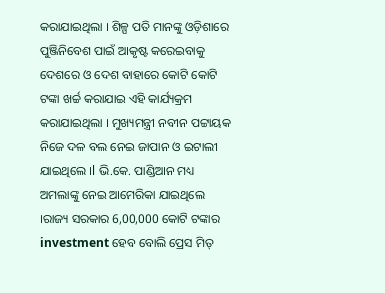କରାଯାଇଥିଲା । ଶିଳ୍ପ ପତି ମାନଙ୍କୁ ଓଡ଼ିଶାରେ ପୁଞ୍ଜିନିବେଶ ପାଇଁ ଆକୃଷ୍ଟ କରେଇବାକୁ ଦେଶରେ ଓ ଦେଶ ବାହାରେ କୋଟି କୋଟି ଟଙ୍କା ଖର୍ଚ୍ଚ କରାଯାଇ ଏହି କାର୍ଯ୍ୟକ୍ରମ କରାଯାଇଥିଲା । ମୁଖ୍ୟମନ୍ତ୍ରୀ ନବୀନ ପଟ୍ଟାୟକ ନିଜେ ଦଳ ବଲ ନେଇ ଜାପାନ ଓ ଇଟାଲୀ ଯାଇଥିଲେ ।l ଭି.କେ. ପାଣ୍ଡିଆନ ମଧ୍ୟ ଅମଲାଙ୍କୁ ନେଇ ଆମେରିକା ଯାଇଥିଲେ ।ରାଜ୍ୟ ସରକାର 6,00,000 କୋଟି ଟଙ୍କାର investment ହେବ ବୋଲି ପ୍ରେସ ମିତ୍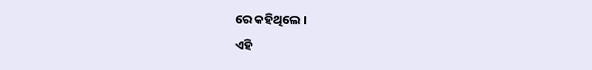ରେ କହିଥିଲେ ।
ଏହି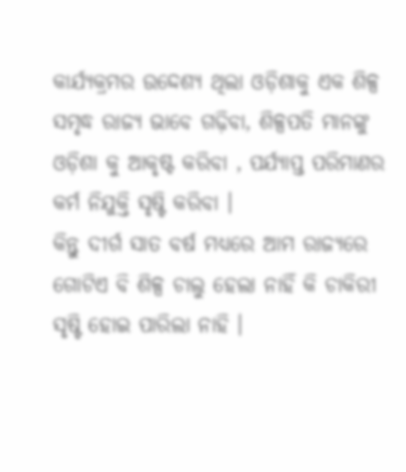କାର୍ଯ୍ୟକ୍ରମର ଉଦ୍ଦେଶ୍ୟ ଥିଲା ଓଡ଼ିଶାକୁ ଏକ ଶିଳ୍ପ ସମୃଦ୍ଧ ରାଜ୍ୟ ଭାବେ ଗଢ଼ିବା, ଶିଳ୍ପପତି ମାନଙ୍କୁ ଓଡ଼ିଶା କୁ ଆକୃଷ୍ଟ କରିବା , ପର୍ଯ୍ୟାପ୍ତ ପରିମାଣର କର୍ମ ନିଯୁକ୍ତି ସୃଷ୍ଟି କରିବା ।
କିନ୍ତୁ ଦୀର୍ଗ ସାତ ବର୍ଷ ମଧ୍ୟରେ ଆମ ରାଜ୍ୟରେ ଗୋଟିଏ ବି ଶିଳ୍ପ ଚାଲୁ ହେଲା ନାହିଁ କି ଚାକିରୀ ସୃଷ୍ଟି ହୋଇ ପାରିଲା ନାହି ।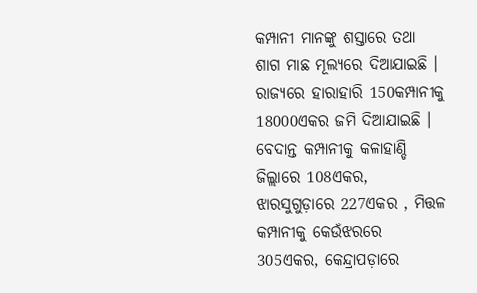କମ୍ପାନୀ ମାନଙ୍କୁ ଶସ୍ତାରେ ତଥା ଶାଗ ମାଛ ମୂଲ୍ୟରେ ଦିଆଯାଇଛି । ରାଜ୍ୟରେ ହାରାହାରି 150କମ୍ପାନୀକୁ 18000ଏକର ଜମି ଦିଆଯାଇଛି । ବେଦାନ୍ତ କମ୍ପାନୀକୁ କଳାହାଣ୍ଡି ଜିଲ୍ଲାରେ 108ଏକର, ଝାରସୁଗୁଡ଼ାରେ 227ଏକର , ମିତ୍ତଳ କମ୍ପାନୀକୁ କେଉଁଝରରେ 305ଏକର, କେନ୍ଦ୍ରାପଡ଼ାରେ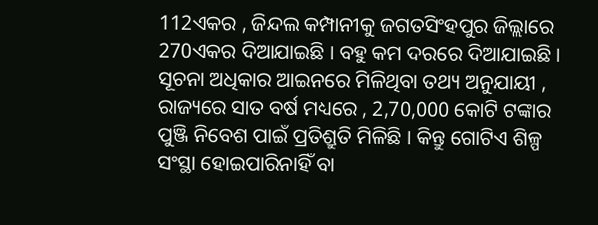112ଏକର , ଜିନ୍ଦଲ କମ୍ପାନୀକୁ ଜଗତସିଂହପୁର ଜିଲ୍ଲାରେ 270ଏକର ଦିଆଯାଇଛି । ବହୁ କମ ଦରରେ ଦିଆଯାଇଛି ।
ସୂଚନା ଅଧିକାର ଆଇନରେ ମିଳିଥିବା ତଥ୍ୟ ଅନୁଯାୟୀ , ରାଜ୍ୟରେ ସାତ ବର୍ଷ ମଧ୍ୟରେ , 2,70,000 କୋଟି ଟଙ୍କାର ପୁଞ୍ଜି ନିବେଶ ପାଇଁ ପ୍ରତିଶ୍ରୁତି ମିଳିଛି । କିନ୍ତୁ ଗୋଟିଏ ଶିଳ୍ପ ସଂସ୍ଥା ହୋଇପାରିନାହିଁ ବା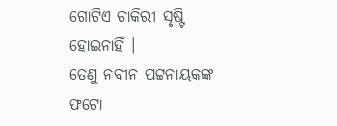ଗୋଟିଏ ଚାକିରୀ ସୃଷ୍ଟି ହୋଇନାହିଁ ।
ତେଣୁ ନବୀନ ପଟ୍ଟନାୟକଙ୍କ ଫଟୋ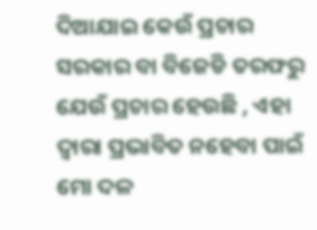ଦିଆଯାଇ କେଉଁ ପ୍ରଚାର ସରକାର ବା ବିଜେଡି ତରଫରୁ ଯେଉଁ ପ୍ରଚାର ହେଉଛି , ଏହା ଦ୍ବାରା ପ୍ରଭାବିତ ନହେବା ପାଇଁ ମୋ ଦଳ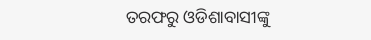ତରଫରୁ ଓଡିଶାବାସୀଙ୍କୁ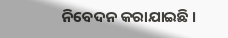ନିବେଦନ କରାଯାଇଛି ।